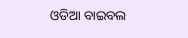ଓଡିଆ ବାଇବଲ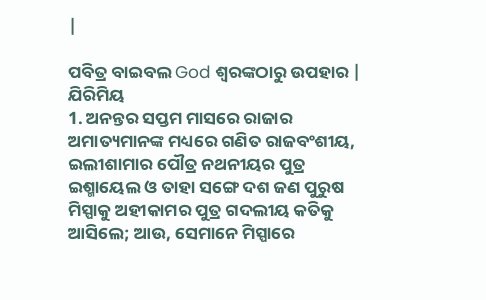|

ପବିତ୍ର ବାଇବଲ God ଶ୍ବରଙ୍କଠାରୁ ଉପହାର |
ଯିରିମିୟ
1. ଅନନ୍ତର ସପ୍ତମ ମାସରେ ରାଜାର ଅମାତ୍ୟମାନଙ୍କ ମଧ୍ୟରେ ଗଣିତ ରାଜବଂଶୀୟ, ଇଲୀଶାମାର ପୌତ୍ର ନଥନୀୟର ପୁତ୍ର ଇଶ୍ମାୟେଲ ଓ ତାହା ସଙ୍ଗେ ଦଶ ଜଣ ପୁରୁଷ ମିସ୍ପାକୁ ଅହୀକାମର ପୁତ୍ର ଗଦଲୀୟ କତିକୁ ଆସିଲେ; ଆଉ, ସେମାନେ ମିସ୍ପାରେ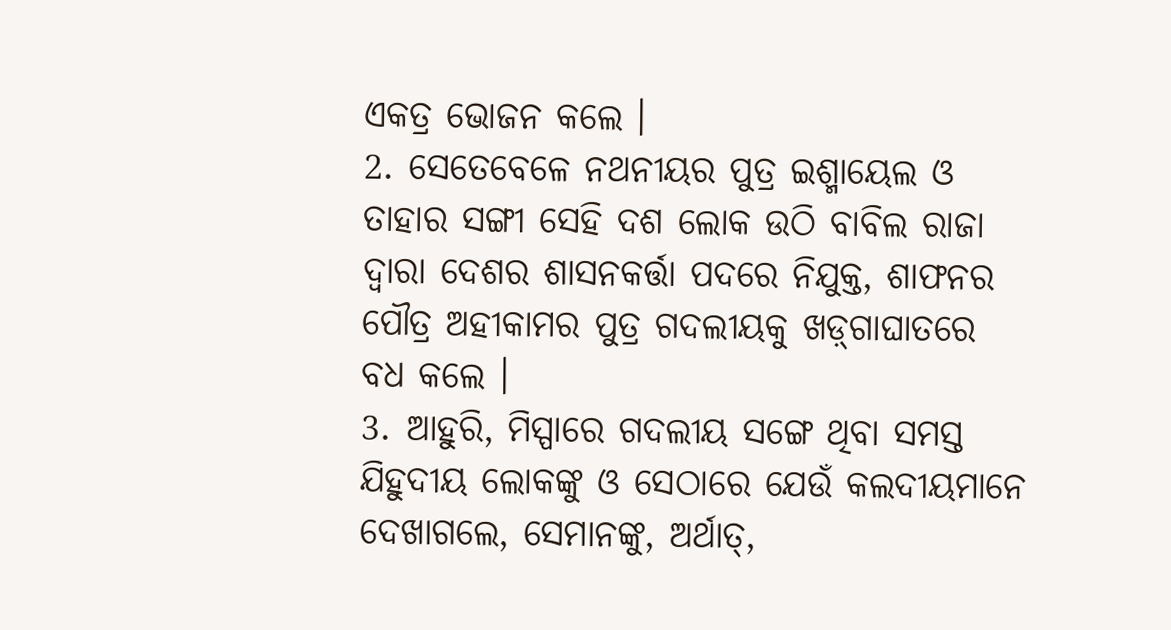ଏକତ୍ର ଭୋଜନ କଲେ ।
2. ସେତେବେଳେ ନଥନୀୟର ପୁତ୍ର ଇଶ୍ମାୟେଲ ଓ ତାହାର ସଙ୍ଗୀ ସେହି ଦଶ ଲୋକ ଉଠି ବାବିଲ ରାଜା ଦ୍ଵାରା ଦେଶର ଶାସନକର୍ତ୍ତା ପଦରେ ନିଯୁକ୍ତ, ଶାଫନର ପୌତ୍ର ଅହୀକାମର ପୁତ୍ର ଗଦଲୀୟକୁ ଖଡ଼୍‍ଗାଘାତରେ ବଧ କଲେ ।
3. ଆହୁରି, ମିସ୍ପାରେ ଗଦଲୀୟ ସଙ୍ଗେ ଥିବା ସମସ୍ତ ଯିହୁଦୀୟ ଲୋକଙ୍କୁ ଓ ସେଠାରେ ଯେଉଁ କଲଦୀୟମାନେ ଦେଖାଗଲେ, ସେମାନଙ୍କୁ, ଅର୍ଥାତ୍,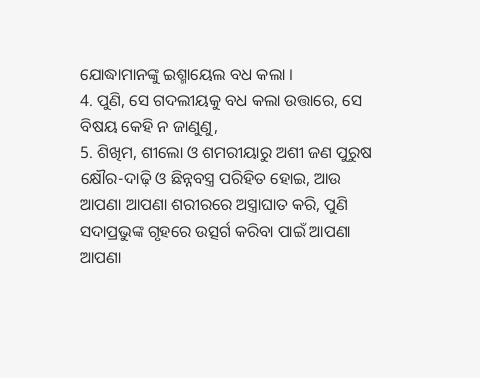ଯୋଦ୍ଧାମାନଙ୍କୁ ଇଶ୍ମାୟେଲ ବଧ କଲା ।
4. ପୁଣି, ସେ ଗଦଲୀୟକୁ ବଧ କଲା ଉତ୍ତାରେ, ସେ ବିଷୟ କେହି ନ ଜାଣୁଣୁ,
5. ଶିଖିମ, ଶୀଲୋ ଓ ଶମରୀୟାରୁ ଅଶୀ ଜଣ ପୁରୁଷ କ୍ଷୌର-ଦାଢ଼ି ଓ ଛିନ୍ନବସ୍ତ୍ର ପରିହିତ ହୋଇ, ଆଉ ଆପଣା ଆପଣା ଶରୀରରେ ଅସ୍ତ୍ରାଘାତ କରି, ପୁଣି ସଦାପ୍ରଭୁଙ୍କ ଗୃହରେ ଉତ୍ସର୍ଗ କରିବା ପାଇଁ ଆପଣା ଆପଣା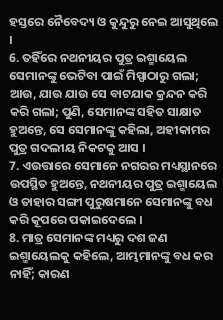ହସ୍ତରେ ନୈବେଦ୍ୟ ଓ କୁନ୍ଦୁରୁ ନେଇ ଆସୁଥିଲେ ।
6. ତହିଁରେ ନଥନୀୟର ପୁତ୍ର ଇଶ୍ମାୟେଲ ସେମାନଙ୍କୁ ଭେଟିବା ପାଇଁ ମିସ୍ପାଠାରୁ ଗଲା; ଆଉ, ଯାଉ ଯାଉ ସେ ବାଟଯାକ କ୍ରନ୍ଦନ କରି କରି ଗଲା; ପୁଣି, ସେମାନଙ୍କ ସହିତ ସାକ୍ଷାତ ହୁଅନ୍ତେ, ସେ ସେମାନଙ୍କୁ କହିଲା, ଅହୀକାମର ପୁତ୍ର ଗଦଲୀୟ ନିକଟକୁ ଆସ ।
7. ଏଉତ୍ତାରେ ସେମାନେ ନଗରର ମଧ୍ୟସ୍ଥାନରେ ଉପସ୍ଥିତ ହୁଅନ୍ତେ, ନଥନୀୟର ପୁତ୍ର ଇଶ୍ମାୟେଲ ଓ ତାହାର ସଙ୍ଗୀ ପୁରୁଷମାନେ ସେମାନଙ୍କୁ ବଧ କରି କୂପରେ ପକାଇଦେଲେ ।
8. ମାତ୍ର ସେମାନଙ୍କ ମଧ୍ୟରୁ ଦଶ ଜଣ ଇଶ୍ମାୟେଲକୁ କହିଲେ, ଆମ୍ଭମାନଙ୍କୁ ବଧ କର ନାହିଁ; କାରଣ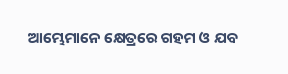ଆମ୍ଭେମାନେ କ୍ଷେତ୍ରରେ ଗହମ ଓ ଯବ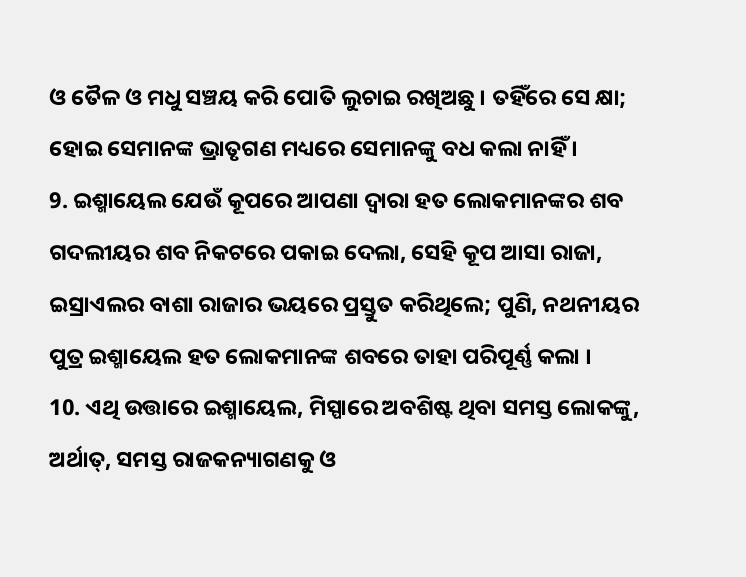ଓ ତୈଳ ଓ ମଧୁ ସଞ୍ଚୟ କରି ପୋତି ଲୁଚାଇ ରଖିଅଛୁ । ତହିଁରେ ସେ କ୍ଷା; ହୋଇ ସେମାନଙ୍କ ଭ୍ରାତୃଗଣ ମଧ୍ୟରେ ସେମାନଙ୍କୁ ବଧ କଲା ନାହିଁ ।
9. ଇଶ୍ମାୟେଲ ଯେଉଁ କୂପରେ ଆପଣା ଦ୍ଵାରା ହତ ଲୋକମାନଙ୍କର ଶବ ଗଦଲୀୟର ଶବ ନିକଟରେ ପକାଇ ଦେଲା, ସେହି କୂପ ଆସା ରାଜା, ଇସ୍ରାଏଲର ବାଶା ରାଜାର ଭୟରେ ପ୍ରସ୍ତୁତ କରିଥିଲେ; ପୁଣି, ନଥନୀୟର ପୁତ୍ର ଇଶ୍ମାୟେଲ ହତ ଲୋକମାନଙ୍କ ଶବରେ ତାହା ପରିପୂର୍ଣ୍ଣ କଲା ।
10. ଏଥି ଉତ୍ତାରେ ଇଶ୍ମାୟେଲ, ମିସ୍ପାରେ ଅବଶିଷ୍ଟ ଥିବା ସମସ୍ତ ଲୋକଙ୍କୁ, ଅର୍ଥାତ୍, ସମସ୍ତ ରାଜକନ୍ୟାଗଣକୁ ଓ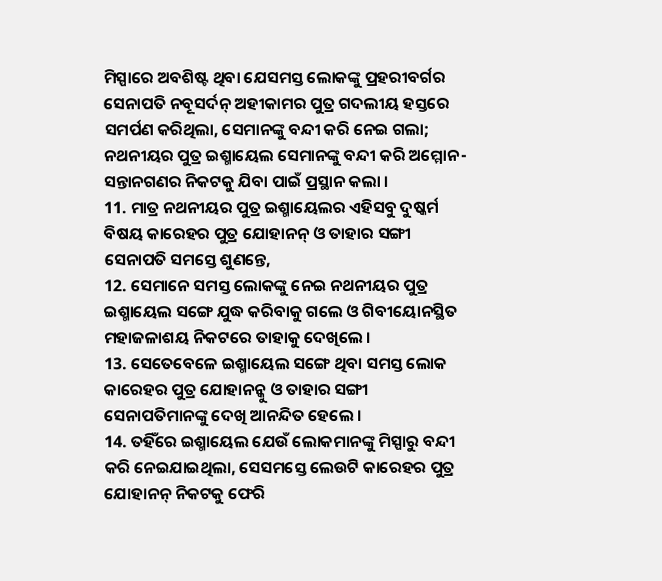ମିସ୍ପାରେ ଅବଶିଷ୍ଟ ଥିବା ଯେସମସ୍ତ ଲୋକଙ୍କୁ ପ୍ରହରୀବର୍ଗର ସେନାପତି ନବୂସର୍ଦନ୍ ଅହୀକାମର ପୁତ୍ର ଗଦଲୀୟ ହସ୍ତରେ ସମର୍ପଣ କରିଥିଲା, ସେମାନଙ୍କୁ ବନ୍ଦୀ କରି ନେଇ ଗଲା; ନଥନୀୟର ପୁତ୍ର ଇଶ୍ମାୟେଲ ସେମାନଙ୍କୁ ବନ୍ଦୀ କରି ଅମ୍ମୋନ-ସନ୍ତାନଗଣର ନିକଟକୁ ଯିବା ପାଇଁ ପ୍ରସ୍ଥାନ କଲା ।
11. ମାତ୍ର ନଥନୀୟର ପୁତ୍ର ଇଶ୍ମାୟେଲର ଏହିସବୁ ଦୁଷ୍କର୍ମ ବିଷୟ କାରେହର ପୁତ୍ର ଯୋହାନନ୍ ଓ ତାହାର ସଙ୍ଗୀ ସେନାପତି ସମସ୍ତେ ଶୁଣନ୍ତେ,
12. ସେମାନେ ସମସ୍ତ ଲୋକଙ୍କୁ ନେଇ ନଥନୀୟର ପୁତ୍ର ଇଶ୍ମାୟେଲ ସଙ୍ଗେ ଯୁଦ୍ଧ କରିବାକୁ ଗଲେ ଓ ଗିବୀୟୋନସ୍ଥିତ ମହାଜଳାଶୟ ନିକଟରେ ତାହାକୁ ଦେଖିଲେ ।
13. ସେତେବେଳେ ଇଶ୍ମାୟେଲ ସଙ୍ଗେ ଥିବା ସମସ୍ତ ଲୋକ କାରେହର ପୁତ୍ର ଯୋହାନନ୍କୁ ଓ ତାହାର ସଙ୍ଗୀ ସେନାପତିମାନଙ୍କୁ ଦେଖି ଆନନ୍ଦିତ ହେଲେ ।
14. ତହିଁରେ ଇଶ୍ମାୟେଲ ଯେଉଁ ଲୋକମାନଙ୍କୁ ମିସ୍ପାରୁ ବନ୍ଦୀ କରି ନେଇଯାଇଥିଲା, ସେସମସ୍ତେ ଲେଉଟି କାରେହର ପୁତ୍ର ଯୋହାନନ୍ ନିକଟକୁ ଫେରି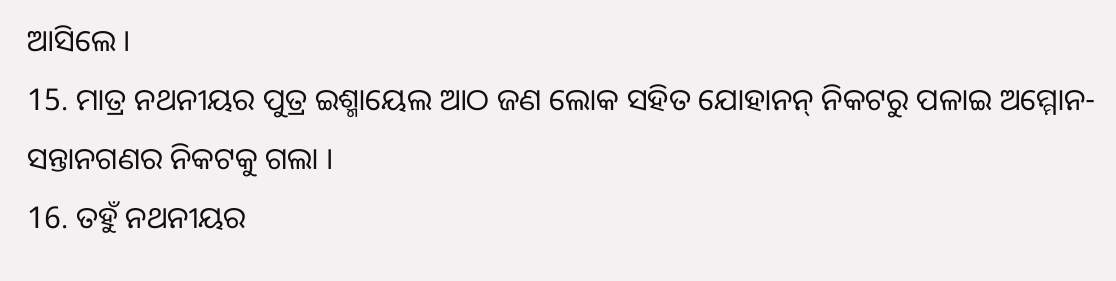ଆସିଲେ ।
15. ମାତ୍ର ନଥନୀୟର ପୁତ୍ର ଇଶ୍ମାୟେଲ ଆଠ ଜଣ ଲୋକ ସହିତ ଯୋହାନନ୍ ନିକଟରୁ ପଳାଇ ଅମ୍ମୋନ-ସନ୍ତାନଗଣର ନିକଟକୁ ଗଲା ।
16. ତହୁଁ ନଥନୀୟର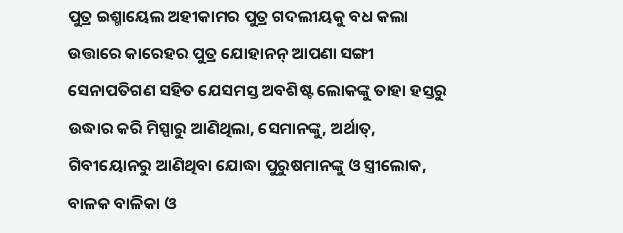ପୁତ୍ର ଇଶ୍ମାୟେଲ ଅହୀକାମର ପୁତ୍ର ଗଦଲୀୟକୁ ବଧ କଲା ଉତ୍ତାରେ କାରେହର ପୁତ୍ର ଯୋହାନନ୍ ଆପଣା ସଙ୍ଗୀ ସେନାପତିଗଣ ସହିତ ଯେସମସ୍ତ ଅବଶିଷ୍ଟ ଲୋକଙ୍କୁ ତାହା ହସ୍ତରୁ ଉଦ୍ଧାର କରି ମିସ୍ପାରୁ ଆଣିଥିଲା, ସେମାନଙ୍କୁ, ଅର୍ଥାତ୍, ଗିବୀୟୋନରୁ ଆଣିଥିବା ଯୋଦ୍ଧା ପୁରୁଷମାନଙ୍କୁ ଓ ସ୍ତ୍ରୀଲୋକ, ବାଳକ ବାଳିକା ଓ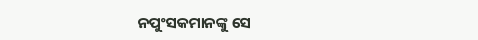ନପୁଂସକମାନଙ୍କୁ ସେ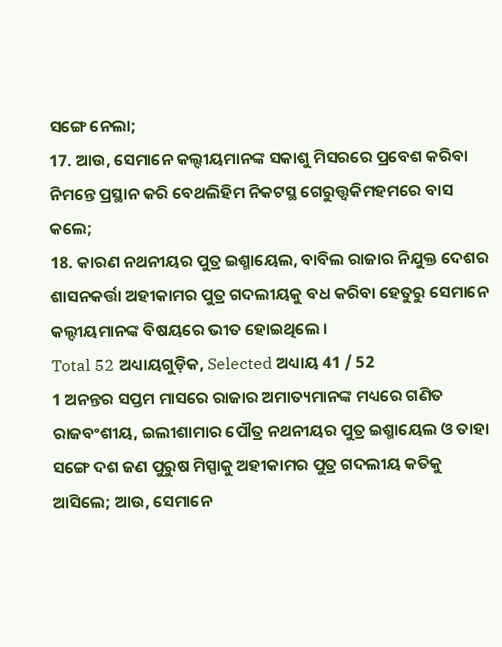ସଙ୍ଗେ ନେଲା;
17. ଆଉ, ସେମାନେ କଲ୍ଦୀୟମାନଙ୍କ ସକାଶୁ ମିସରରେ ପ୍ରବେଶ କରିବା ନିମନ୍ତେ ପ୍ରସ୍ଥାନ କରି ବେଥଲିହିମ ନିକଟସ୍ଥ ଗେରୁତ୍ତ୍ଵକିମହମରେ ବାସ କଲେ;
18. କାରଣ ନଥନୀୟର ପୁତ୍ର ଇଶ୍ମାୟେଲ, ବାବିଲ ରାଜାର ନିଯୁକ୍ତ ଦେଶର ଶାସନକର୍ତ୍ତା ଅହୀକାମର ପୁତ୍ର ଗଦଲୀୟକୁ ବଧ କରିବା ହେତୁରୁ ସେମାନେ କଲ୍ଦୀୟମାନଙ୍କ ବିଷୟରେ ଭୀତ ହୋଇଥିଲେ ।
Total 52 ଅଧ୍ୟାୟଗୁଡ଼ିକ, Selected ଅଧ୍ୟାୟ 41 / 52
1 ଅନନ୍ତର ସପ୍ତମ ମାସରେ ରାଜାର ଅମାତ୍ୟମାନଙ୍କ ମଧ୍ୟରେ ଗଣିତ ରାଜବଂଶୀୟ, ଇଲୀଶାମାର ପୌତ୍ର ନଥନୀୟର ପୁତ୍ର ଇଶ୍ମାୟେଲ ଓ ତାହା ସଙ୍ଗେ ଦଶ ଜଣ ପୁରୁଷ ମିସ୍ପାକୁ ଅହୀକାମର ପୁତ୍ର ଗଦଲୀୟ କତିକୁ ଆସିଲେ; ଆଉ, ସେମାନେ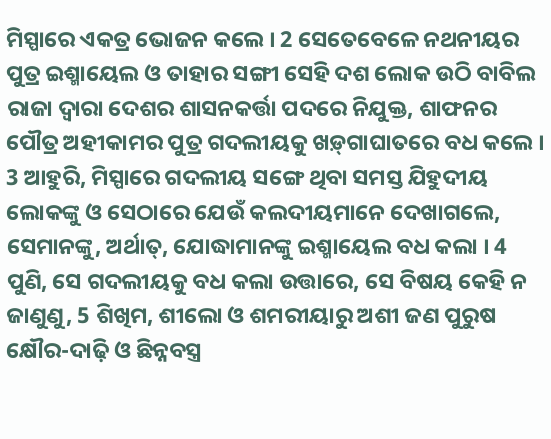ମିସ୍ପାରେ ଏକତ୍ର ଭୋଜନ କଲେ । 2 ସେତେବେଳେ ନଥନୀୟର ପୁତ୍ର ଇଶ୍ମାୟେଲ ଓ ତାହାର ସଙ୍ଗୀ ସେହି ଦଶ ଲୋକ ଉଠି ବାବିଲ ରାଜା ଦ୍ଵାରା ଦେଶର ଶାସନକର୍ତ୍ତା ପଦରେ ନିଯୁକ୍ତ, ଶାଫନର ପୌତ୍ର ଅହୀକାମର ପୁତ୍ର ଗଦଲୀୟକୁ ଖଡ଼୍‍ଗାଘାତରେ ବଧ କଲେ । 3 ଆହୁରି, ମିସ୍ପାରେ ଗଦଲୀୟ ସଙ୍ଗେ ଥିବା ସମସ୍ତ ଯିହୁଦୀୟ ଲୋକଙ୍କୁ ଓ ସେଠାରେ ଯେଉଁ କଲଦୀୟମାନେ ଦେଖାଗଲେ, ସେମାନଙ୍କୁ, ଅର୍ଥାତ୍, ଯୋଦ୍ଧାମାନଙ୍କୁ ଇଶ୍ମାୟେଲ ବଧ କଲା । 4 ପୁଣି, ସେ ଗଦଲୀୟକୁ ବଧ କଲା ଉତ୍ତାରେ, ସେ ବିଷୟ କେହି ନ ଜାଣୁଣୁ, 5 ଶିଖିମ, ଶୀଲୋ ଓ ଶମରୀୟାରୁ ଅଶୀ ଜଣ ପୁରୁଷ କ୍ଷୌର-ଦାଢ଼ି ଓ ଛିନ୍ନବସ୍ତ୍ର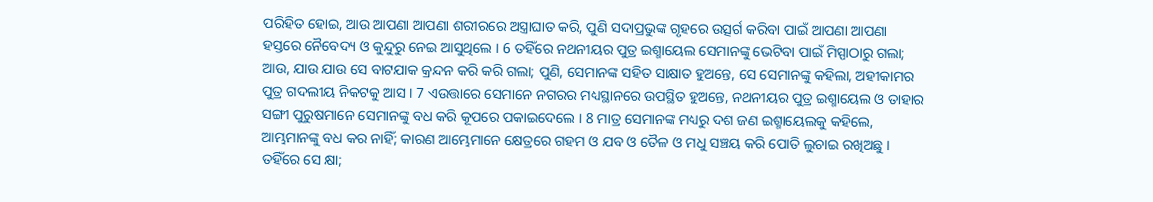ପରିହିତ ହୋଇ, ଆଉ ଆପଣା ଆପଣା ଶରୀରରେ ଅସ୍ତ୍ରାଘାତ କରି, ପୁଣି ସଦାପ୍ରଭୁଙ୍କ ଗୃହରେ ଉତ୍ସର୍ଗ କରିବା ପାଇଁ ଆପଣା ଆପଣା ହସ୍ତରେ ନୈବେଦ୍ୟ ଓ କୁନ୍ଦୁରୁ ନେଇ ଆସୁଥିଲେ । 6 ତହିଁରେ ନଥନୀୟର ପୁତ୍ର ଇଶ୍ମାୟେଲ ସେମାନଙ୍କୁ ଭେଟିବା ପାଇଁ ମିସ୍ପାଠାରୁ ଗଲା; ଆଉ, ଯାଉ ଯାଉ ସେ ବାଟଯାକ କ୍ରନ୍ଦନ କରି କରି ଗଲା; ପୁଣି, ସେମାନଙ୍କ ସହିତ ସାକ୍ଷାତ ହୁଅନ୍ତେ, ସେ ସେମାନଙ୍କୁ କହିଲା, ଅହୀକାମର ପୁତ୍ର ଗଦଲୀୟ ନିକଟକୁ ଆସ । 7 ଏଉତ୍ତାରେ ସେମାନେ ନଗରର ମଧ୍ୟସ୍ଥାନରେ ଉପସ୍ଥିତ ହୁଅନ୍ତେ, ନଥନୀୟର ପୁତ୍ର ଇଶ୍ମାୟେଲ ଓ ତାହାର ସଙ୍ଗୀ ପୁରୁଷମାନେ ସେମାନଙ୍କୁ ବଧ କରି କୂପରେ ପକାଇଦେଲେ । 8 ମାତ୍ର ସେମାନଙ୍କ ମଧ୍ୟରୁ ଦଶ ଜଣ ଇଶ୍ମାୟେଲକୁ କହିଲେ, ଆମ୍ଭମାନଙ୍କୁ ବଧ କର ନାହିଁ; କାରଣ ଆମ୍ଭେମାନେ କ୍ଷେତ୍ରରେ ଗହମ ଓ ଯବ ଓ ତୈଳ ଓ ମଧୁ ସଞ୍ଚୟ କରି ପୋତି ଲୁଚାଇ ରଖିଅଛୁ । ତହିଁରେ ସେ କ୍ଷା;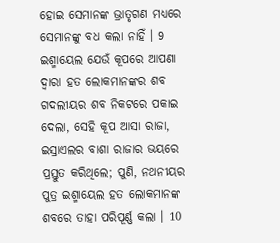ହୋଇ ସେମାନଙ୍କ ଭ୍ରାତୃଗଣ ମଧ୍ୟରେ ସେମାନଙ୍କୁ ବଧ କଲା ନାହିଁ । 9 ଇଶ୍ମାୟେଲ ଯେଉଁ କୂପରେ ଆପଣା ଦ୍ଵାରା ହତ ଲୋକମାନଙ୍କର ଶବ ଗଦଲୀୟର ଶବ ନିକଟରେ ପକାଇ ଦେଲା, ସେହି କୂପ ଆସା ରାଜା, ଇସ୍ରାଏଲର ବାଶା ରାଜାର ଭୟରେ ପ୍ରସ୍ତୁତ କରିଥିଲେ; ପୁଣି, ନଥନୀୟର ପୁତ୍ର ଇଶ୍ମାୟେଲ ହତ ଲୋକମାନଙ୍କ ଶବରେ ତାହା ପରିପୂର୍ଣ୍ଣ କଲା । 10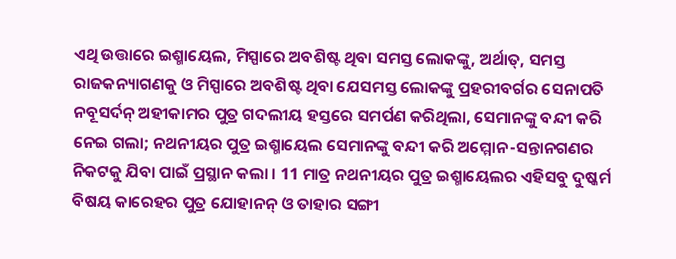ଏଥି ଉତ୍ତାରେ ଇଶ୍ମାୟେଲ, ମିସ୍ପାରେ ଅବଶିଷ୍ଟ ଥିବା ସମସ୍ତ ଲୋକଙ୍କୁ, ଅର୍ଥାତ୍, ସମସ୍ତ ରାଜକନ୍ୟାଗଣକୁ ଓ ମିସ୍ପାରେ ଅବଶିଷ୍ଟ ଥିବା ଯେସମସ୍ତ ଲୋକଙ୍କୁ ପ୍ରହରୀବର୍ଗର ସେନାପତି ନବୂସର୍ଦନ୍ ଅହୀକାମର ପୁତ୍ର ଗଦଲୀୟ ହସ୍ତରେ ସମର୍ପଣ କରିଥିଲା, ସେମାନଙ୍କୁ ବନ୍ଦୀ କରି ନେଇ ଗଲା; ନଥନୀୟର ପୁତ୍ର ଇଶ୍ମାୟେଲ ସେମାନଙ୍କୁ ବନ୍ଦୀ କରି ଅମ୍ମୋନ-ସନ୍ତାନଗଣର ନିକଟକୁ ଯିବା ପାଇଁ ପ୍ରସ୍ଥାନ କଲା । 11 ମାତ୍ର ନଥନୀୟର ପୁତ୍ର ଇଶ୍ମାୟେଲର ଏହିସବୁ ଦୁଷ୍କର୍ମ ବିଷୟ କାରେହର ପୁତ୍ର ଯୋହାନନ୍ ଓ ତାହାର ସଙ୍ଗୀ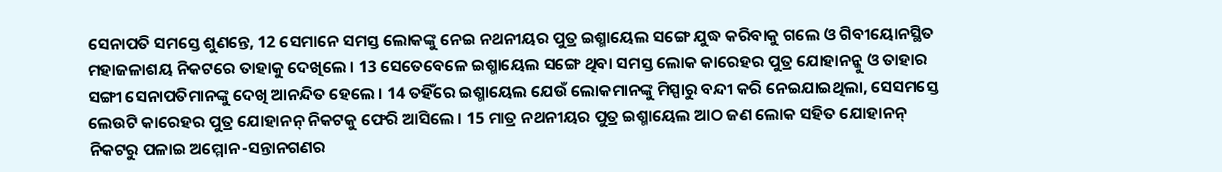ସେନାପତି ସମସ୍ତେ ଶୁଣନ୍ତେ, 12 ସେମାନେ ସମସ୍ତ ଲୋକଙ୍କୁ ନେଇ ନଥନୀୟର ପୁତ୍ର ଇଶ୍ମାୟେଲ ସଙ୍ଗେ ଯୁଦ୍ଧ କରିବାକୁ ଗଲେ ଓ ଗିବୀୟୋନସ୍ଥିତ ମହାଜଳାଶୟ ନିକଟରେ ତାହାକୁ ଦେଖିଲେ । 13 ସେତେବେଳେ ଇଶ୍ମାୟେଲ ସଙ୍ଗେ ଥିବା ସମସ୍ତ ଲୋକ କାରେହର ପୁତ୍ର ଯୋହାନନ୍କୁ ଓ ତାହାର ସଙ୍ଗୀ ସେନାପତିମାନଙ୍କୁ ଦେଖି ଆନନ୍ଦିତ ହେଲେ । 14 ତହିଁରେ ଇଶ୍ମାୟେଲ ଯେଉଁ ଲୋକମାନଙ୍କୁ ମିସ୍ପାରୁ ବନ୍ଦୀ କରି ନେଇଯାଇଥିଲା, ସେସମସ୍ତେ ଲେଉଟି କାରେହର ପୁତ୍ର ଯୋହାନନ୍ ନିକଟକୁ ଫେରି ଆସିଲେ । 15 ମାତ୍ର ନଥନୀୟର ପୁତ୍ର ଇଶ୍ମାୟେଲ ଆଠ ଜଣ ଲୋକ ସହିତ ଯୋହାନନ୍ ନିକଟରୁ ପଳାଇ ଅମ୍ମୋନ-ସନ୍ତାନଗଣର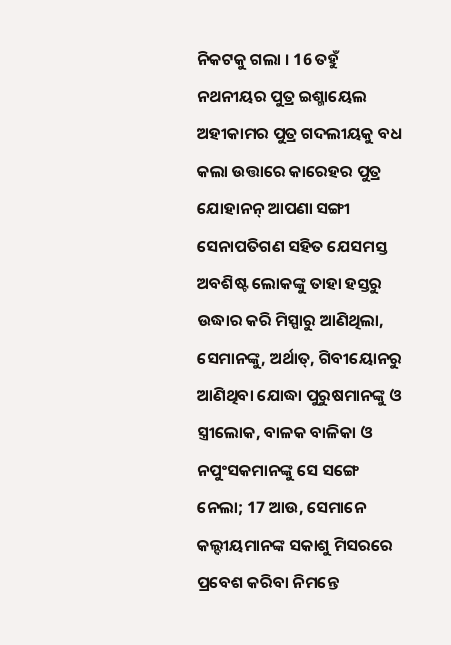ନିକଟକୁ ଗଲା । 16 ତହୁଁ ନଥନୀୟର ପୁତ୍ର ଇଶ୍ମାୟେଲ ଅହୀକାମର ପୁତ୍ର ଗଦଲୀୟକୁ ବଧ କଲା ଉତ୍ତାରେ କାରେହର ପୁତ୍ର ଯୋହାନନ୍ ଆପଣା ସଙ୍ଗୀ ସେନାପତିଗଣ ସହିତ ଯେସମସ୍ତ ଅବଶିଷ୍ଟ ଲୋକଙ୍କୁ ତାହା ହସ୍ତରୁ ଉଦ୍ଧାର କରି ମିସ୍ପାରୁ ଆଣିଥିଲା, ସେମାନଙ୍କୁ, ଅର୍ଥାତ୍, ଗିବୀୟୋନରୁ ଆଣିଥିବା ଯୋଦ୍ଧା ପୁରୁଷମାନଙ୍କୁ ଓ ସ୍ତ୍ରୀଲୋକ, ବାଳକ ବାଳିକା ଓ ନପୁଂସକମାନଙ୍କୁ ସେ ସଙ୍ଗେ ନେଲା; 17 ଆଉ, ସେମାନେ କଲ୍ଦୀୟମାନଙ୍କ ସକାଶୁ ମିସରରେ ପ୍ରବେଶ କରିବା ନିମନ୍ତେ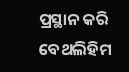ପ୍ରସ୍ଥାନ କରି ବେଥଲିହିମ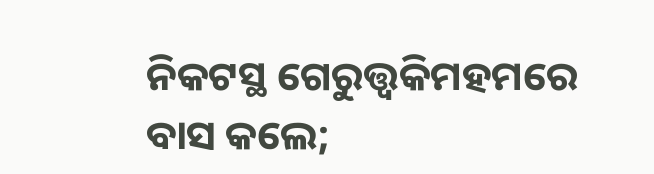ନିକଟସ୍ଥ ଗେରୁତ୍ତ୍ଵକିମହମରେ ବାସ କଲେ;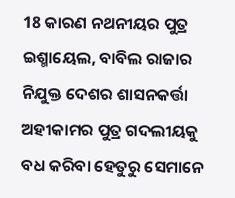18 କାରଣ ନଥନୀୟର ପୁତ୍ର ଇଶ୍ମାୟେଲ, ବାବିଲ ରାଜାର ନିଯୁକ୍ତ ଦେଶର ଶାସନକର୍ତ୍ତା ଅହୀକାମର ପୁତ୍ର ଗଦଲୀୟକୁ ବଧ କରିବା ହେତୁରୁ ସେମାନେ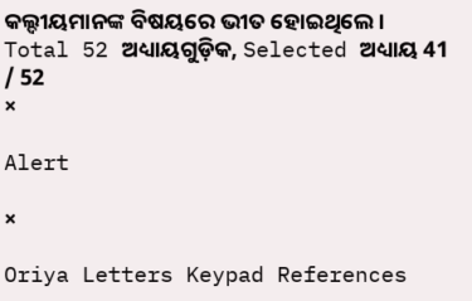କଲ୍ଦୀୟମାନଙ୍କ ବିଷୟରେ ଭୀତ ହୋଇଥିଲେ ।
Total 52 ଅଧ୍ୟାୟଗୁଡ଼ିକ, Selected ଅଧ୍ୟାୟ 41 / 52
×

Alert

×

Oriya Letters Keypad References